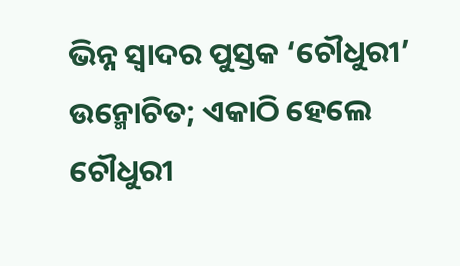ଭିନ୍ନ ସ୍ୱାଦର ପୁସ୍ତକ ‘ଚୌଧୁରୀ’ ଉନ୍ମୋଚିତ; ଏକାଠି ହେଲେ ଚୌଧୁରୀ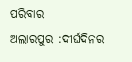ପରିବାର
ଅଲାରପୁର :ଦୀର୍ଘଦିନର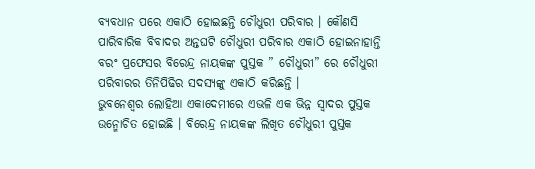ବ୍ୟବଧାନ ପରେ ଏକାଠି ହୋଇଛନ୍ତି ଚୌଧୁରୀ ପରିବାର । କୌଣସି ପାରିବାରିକ ବିବାଦର ଅନ୍ତଘଟି ଚୌଧୁରୀ ପରିବାର ଏକାଠି ହୋଇନାହାନ୍ତି ବରଂ ପ୍ରଫେସର ବିରେନ୍ଦ୍ର ନାୟକଙ୍କ ପୁସ୍ତକ ” ଚୌଧୁରୀ” ରେ ଚୌଧୁରୀ ପରିବାରର ତିନିପିଢିର ସଦସ୍ୟଙ୍କୁ ଏକାଠି କରିଛନ୍ତି ।
ଭୁବନେଶ୍ୱର ଲୋହିଆ ଏକାଦେମୀରେ ଏଭଳି ଏକ ଭିନ୍ନ ସ୍ୱାଦର ପୁସ୍ତକ ଉନ୍ମୋଚିତ ହୋଇଛି । ବିରେନ୍ଦ୍ର ନାୟକଙ୍କ ଲିଖିତ ଚୌଧୁରୀ ପୁସ୍ତକ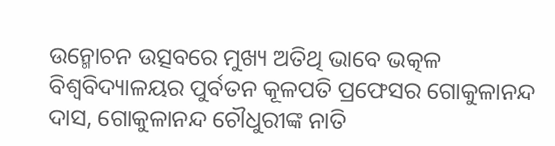ଉନ୍ମୋଚନ ଉତ୍ସବରେ ମୁଖ୍ୟ ଅତିଥି ଭାବେ ଭତ୍କଳ ବିଶ୍ୱବିଦ୍ୟାଳୟର ପୁର୍ବତନ କୂଳପତି ପ୍ରଫେସର ଗୋକୁଳାନନ୍ଦ ଦାସ, ଗୋକୁଳାନନ୍ଦ ଚୌଧୁରୀଙ୍କ ନାତି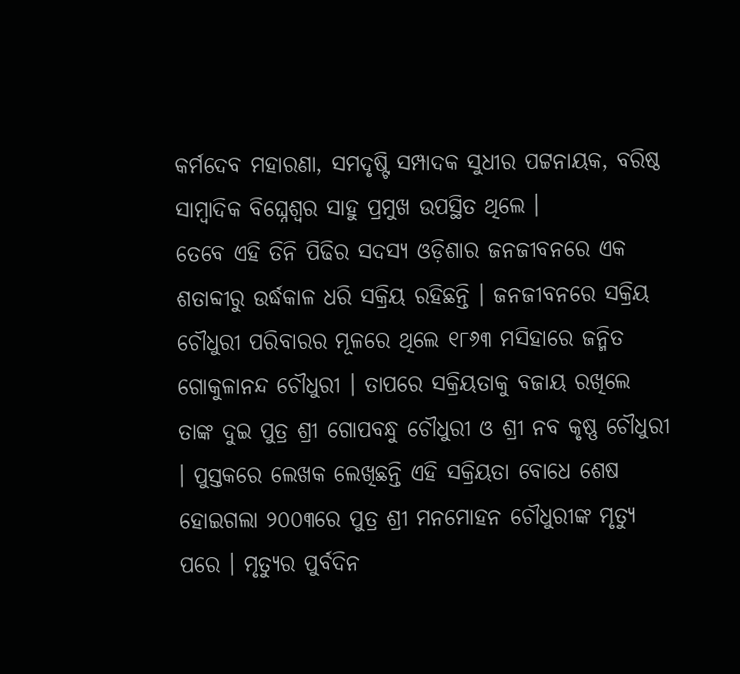କର୍ମଦେବ ମହାରଣା, ସମଦୃଷ୍ଟି ସମ୍ପାଦକ ସୁଧୀର ପଟ୍ଟନାୟକ, ବରିଷ୍ଠ ସାମ୍ବାଦିକ ବିଘ୍ନେଶ୍ୱର ସାହୁ ପ୍ରମୁଖ ଉପସ୍ଥିତ ଥିଲେ ।
ତେବେ ଏହି ତିନି ପିଢିର ସଦସ୍ୟ ଓଡ଼ିଶାର ଜନଜୀବନରେ ଏକ ଶତାବ୍ଦୀରୁ ଉର୍ଦ୍ଧକାଳ ଧରି ସକ୍ରିୟ ରହିଛନ୍ତି । ଜନଜୀବନରେ ସକ୍ରିୟ ଚୌଧୁରୀ ପରିବାରର ମୂଳରେ ଥିଲେ ୧୮୬୩ ମସିହାରେ ଜନ୍ମିତ ଗୋକୁଳାନନ୍ଦ ଚୌଧୁରୀ । ତାପରେ ସକ୍ରିୟତାକୁ ବଜାୟ ରଖିଲେ ତାଙ୍କ ଦୁଇ ପୁତ୍ର ଶ୍ରୀ ଗୋପବନ୍ଧୁ ଚୌଧୁରୀ ଓ ଶ୍ରୀ ନବ କୃଷ୍ଣ ଚୌଧୁରୀ । ପୁସ୍ତକରେ ଲେଖକ ଲେଖିଛନ୍ତି ଏହି ସକ୍ରିୟତା ବୋଧେ ଶେଷ ହୋଇଗଲା ୨୦୦୩ରେ ପୁତ୍ର ଶ୍ରୀ ମନମୋହନ ଚୌଧୁରୀଙ୍କ ମୃତ୍ୟୁ ପରେ । ମୃତ୍ୟୁର ପୁର୍ବଦିନ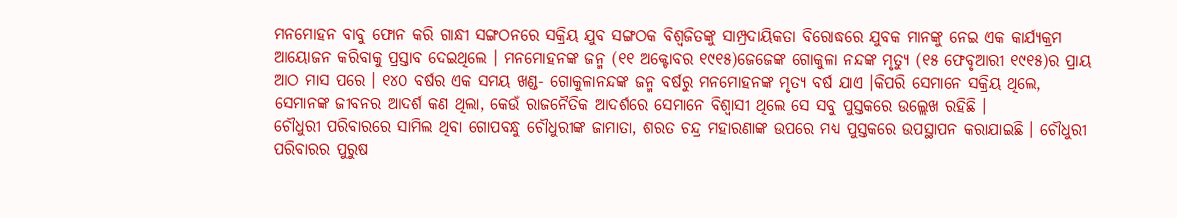ମନମୋହନ ବାବୁ ଫୋନ କରି ଗାନ୍ଧୀ ସଙ୍ଗଠନରେ ସକ୍ରିୟ ଯୁବ ସଙ୍ଗଠକ ବିଶ୍ୱଜିତଙ୍କୁ ସାମ୍ପ୍ରଦାୟିକତା ବିରୋଦ୍ଧରେ ଯୁବକ ମାନଙ୍କୁ ନେଇ ଏକ କାର୍ଯ୍ୟକ୍ରମ ଆୟୋଜନ କରିବାକୁ ପ୍ରସ୍ତାବ ଦେଇଥିଲେ । ମନମୋହନଙ୍କ ଜନ୍ମ (୧୧ ଅକ୍ଟୋବର ୧୯୧୫)ଜେଜେଙ୍କ ଗୋକୁଳା ନନ୍ଦଙ୍କ ମୃତ୍ୟୁ (୧୫ ଫେବୃଆରୀ ୧୯୧୫)ର ପ୍ରାୟ ଆଠ ମାସ ପରେ । ୧୪୦ ବର୍ଷର ଏକ ସମୟ ଖଣ୍ଡ- ଗୋକୁଳାନନ୍ଦଙ୍କ ଜନ୍ମ ବର୍ଷରୁ ମନମୋହନଙ୍କ ମୃତ୍ୟ ବର୍ଷ ଯାଏ ।କିପରି ସେମାନେ ସକ୍ରିୟ ଥିଲେ, ସେମାନଙ୍କ ଜୀବନର ଆଦର୍ଶ କଣ ଥିଲା, କେଉଁ ରାଜନୈତିକ ଆଦର୍ଶରେ ସେମାନେ ବିଶ୍ୱାସୀ ଥିଲେ ସେ ସବୁ ପୁସ୍ତକରେ ଉଲ୍ଲେଖ ରହିଛି ।
ଚୌଧୁରୀ ପରିବାରରେ ସାମିଲ ଥିବା ଗୋପବନ୍ଧୁ ଚୌଧୁରୀଙ୍କ ଜାମାତା, ଶରତ ଚନ୍ଦ୍ର ମହାରଣାଙ୍କ ଉପରେ ମଧ୍ୟ ପୁସ୍ତକରେ ଉପସ୍ଥାପନ କରାଯାଇଛି । ଚୌଧୁରୀ ପରିବାରର ପୁରୁଷ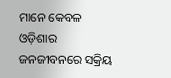ମାନେ କେବଳ ଓଡ଼ିଶାର ଜନଜୀବନରେ ସକ୍ରିୟ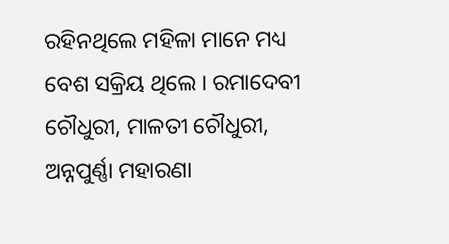ରହିନଥିଲେ ମହିଳା ମାନେ ମଧ୍ୟ ବେଶ ସକ୍ରିୟ ଥିଲେ । ରମାଦେବୀ ଚୌଧୁରୀ, ମାଳତୀ ଚୌଧୁରୀ, ଅନ୍ନପୁର୍ଣ୍ଣା ମହାରଣା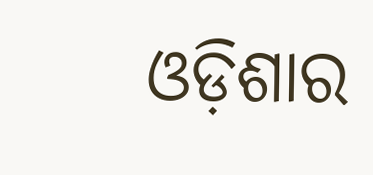ଓଡ଼ିଶାର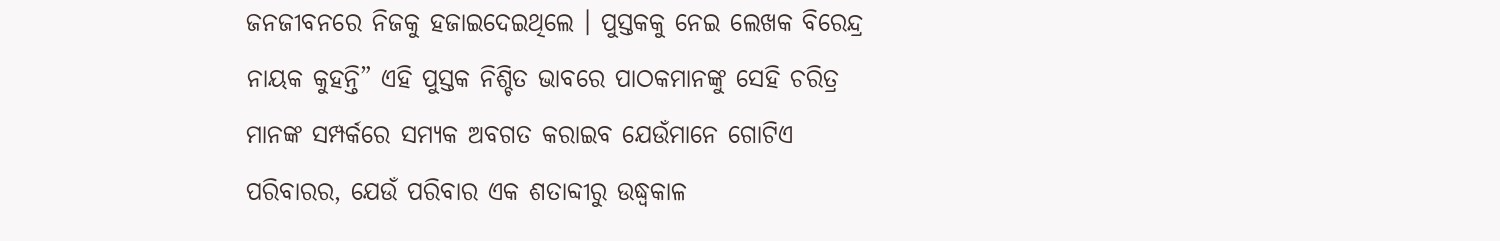ଜନଜୀବନରେ ନିଜକୁ ହଜାଇଦେଇଥିଲେ । ପୁସ୍ତକକୁ ନେଇ ଲେଖକ ବିରେନ୍ଦ୍ର ନାୟକ କୁହନ୍ତି” ଏହି ପୁସ୍ତକ ନିଶ୍ଚିତ ଭାବରେ ପାଠକମାନଙ୍କୁ ସେହି ଚରିତ୍ର ମାନଙ୍କ ସମ୍ପର୍କରେ ସମ୍ୟକ ଅବଗତ କରାଇବ ଯେଉଁମାନେ ଗୋଟିଏ ପରିବାରର, ଯେଉଁ ପରିବାର ଏକ ଶତାବ୍ଦୀରୁ ଉଦ୍ଧ୍ୱକାଳ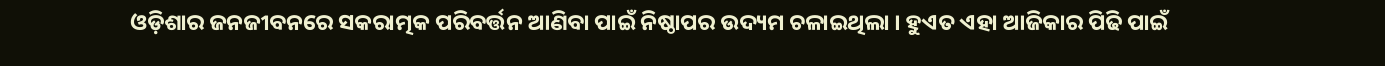ଓଡ଼ିଶାର ଜନଜୀବନରେ ସକରାତ୍ମକ ପରିବର୍ତ୍ତନ ଆଣିବା ପାଇଁ ନିଷ୍ଠାପର ଉଦ୍ୟମ ଚଳାଇଥିଲା । ହୁଏତ ଏହା ଆଜିକାର ପିଢି ପାଇଁ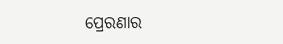ପ୍ରେରଣାର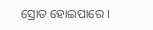ସ୍ରୋତ ହୋଇପାରେ ।